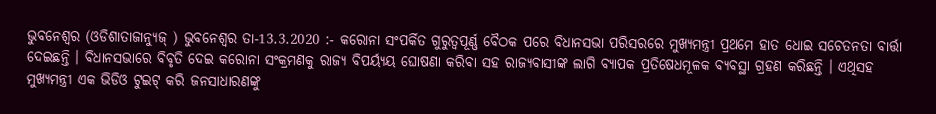ଭୁବନେଶ୍ୱର (ଓଡିଶାତାଜାନ୍ୟୁଜ୍ ) ଭୁବନେଶ୍ୱର ତା-13.3.2020 :- କରୋନା ସଂପର୍କିତ ଗୁରୁତ୍ୱପୂର୍ଣ୍ଣ ବୈଠକ ପରେ ବିଧାନସଭା ପରିସରରେ ମୁଖ୍ୟମନ୍ତ୍ରୀ ପ୍ରଥମେ ହାତ ଧୋଇ ସଚେତନତା ବାର୍ତ୍ତା ଦେଇଛନ୍ତି । ବିଧାନସଭାରେ ବିବୃତି ଦେଇ କରୋନା ସଂକ୍ରମଣକୁ ରାଜ୍ୟ ବିପର୍ୟ୍ୟୟ ଘୋଷଣା କରିବା ସହ ରାଜ୍ୟବାସୀଙ୍କ ଲାଗି ବ୍ୟାପକ ପ୍ରତିଷେଧମୂଳକ ବ୍ୟବସ୍ଥା ଗ୍ରହଣ କରିଛନ୍ତି । ଏଥିସହ ମୁଖ୍ୟମନ୍ତ୍ରୀ ଏକ ଭିଡିଓ ଟୁଇଟ୍ କରି ଜନସାଧାରଣଙ୍କୁ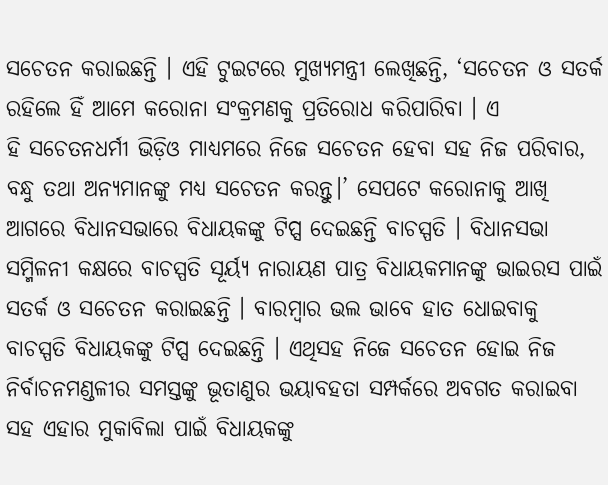ସଚେତନ କରାଇଛନ୍ତି । ଏହି ଟୁଇଟରେ ମୁଖ୍ୟମନ୍ତ୍ରୀ ଲେଖିଛନ୍ତି, ‘ସଚେତନ ଓ ସତର୍କ ରହିଲେ ହିଁ ଆମେ କରୋନା ସଂକ୍ରମଣକୁ ପ୍ରତିରୋଧ କରିପାରିବା । ଏ
ହି ସଚେତନଧର୍ମୀ ଭିଡ଼ିଓ ମାଧ୍ୟମରେ ନିଜେ ସଚେତନ ହେବା ସହ ନିଜ ପରିବାର, ବନ୍ଧୁ ତଥା ଅନ୍ୟମାନଙ୍କୁ ମଧ୍ୟ ସଚେତନ କରନ୍ତୁ।’ ସେପଟେ କରୋନାକୁ ଆଖି ଆଗରେ ବିଧାନସଭାରେ ବିଧାୟକଙ୍କୁ ଟିପ୍ସ ଦେଇଛନ୍ତି ବାଚସ୍ପତି । ବିଧାନସଭା ସମ୍ମିଳନୀ କକ୍ଷରେ ବାଚସ୍ପତି ସୂର୍ୟ୍ୟ ନାରାୟଣ ପାତ୍ର ବିଧାୟକମାନଙ୍କୁ ଭାଇରସ ପାଇଁ ସତର୍କ ଓ ସଚେତନ କରାଇଛନ୍ତି । ବାରମ୍ବାର ଭଲ ଭାବେ ହାତ ଧୋଇବାକୁ ବାଚସ୍ପତି ବିଧାୟକଙ୍କୁ ଟିପ୍ସ ଦେଇଛନ୍ତି । ଏଥିସହ ନିଜେ ସଚେତନ ହୋଇ ନିଜ ନିର୍ବାଚନମଣ୍ଡଳୀର ସମସ୍ତଙ୍କୁ ଭୂତାଣୁର ଭୟାବହତା ସମ୍ପର୍କରେ ଅବଗତ କରାଇବା ସହ ଏହାର ମୁକାବିଲା ପାଇଁ ବିଧାୟକଙ୍କୁ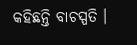କହିଛନ୍ତି ବାଚସ୍ପତି ।